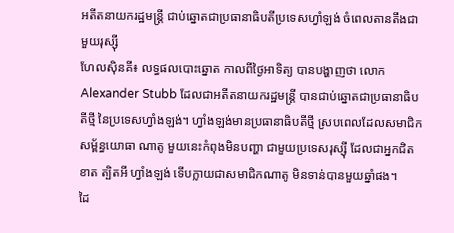អតីតនាយករដ្ឋមន្ត្រី ជាប់ឆ្នោតជាប្រធានាធិបតីប្រទេសហ្វាំឡង់ ចំពេលតានតឹងជាមួយរុស្ស៊ី
ហែលស៊ិនគី៖ លទ្ធផលបោះឆ្នោត កាលពីថ្ងៃអាទិត្យ បានបង្ហាញថា លោក Alexander Stubb ដែលជាអតីតនាយករដ្ឋមន្ត្រី បានជាប់ឆ្នោតជាប្រធានាធិបតីថ្មី នៃប្រទេសហ្វាំងឡង់។ ហ្វាំងឡង់មានប្រធានាធិបតីថ្មី ស្របពេលដែលសមាជិកសម្ព័ន្ធយោធា ណាតូ មួយនេះកំពុងមិនបញ្ហា ជាមួយប្រទេសរុស្ស៊ី ដែលជាអ្នកជិតខាត ត្បិតអី ហ្វាំងឡង់ ទើបក្លាយជាសមាជិកណាតូ មិនទាន់បានមួយឆ្នាំផង។
ដៃ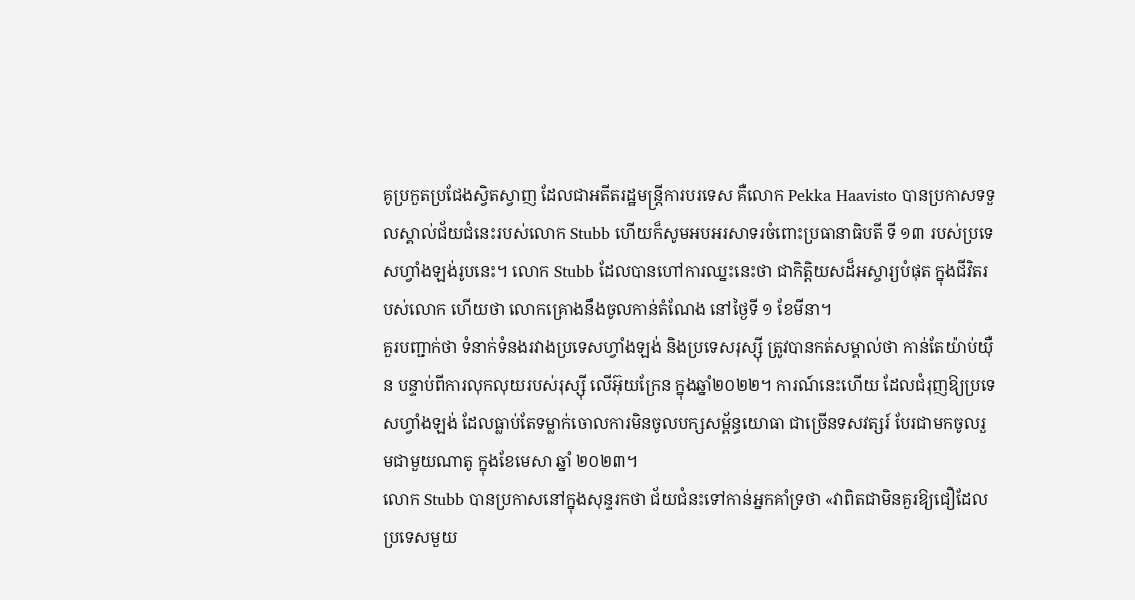គូប្រកួតប្រជែងស្វិតស្វាញ ដែលជាអតីតរដ្ឋមន្ត្រីការបរទេស គឺលោក Pekka Haavisto បានប្រកាសទទួលស្គាល់ជ័យជំនេះរបស់លោក Stubb ហើយក៏សូមអបអរសាទរចំពោះប្រធានាធិបតី ទី ១៣ របស់ប្រទេសហ្វាំងឡង់រូបនេះ។ លោក Stubb ដែលបានហៅការឈ្នះនេះថា ជាកិត្តិយសដ៏អស្ចារ្យបំផុត ក្នុងជីវិតរបស់លោក ហើយថា លោកគ្រោងនឹងចូលកាន់តំណែង នៅថ្ងៃទី ១ ខែមីនា។
គួរបញ្ជាក់ថា ទំនាក់ទំនងរវាងប្រទេសហ្វាំងឡង់ និងប្រទេសរុស្ស៊ី ត្រូវបានកត់សម្គាល់ថា កាន់តែយ៉ាប់យ៉ឺន បន្ទាប់ពីការលុកលុយរបស់រុស្ស៊ី លើអ៊ុយក្រែន ក្នុងឆ្នាំ២០២២។ ការណ៍នេះហើយ ដែលជំរុញឱ្យប្រទេសហ្វាំងឡង់ ដែលធ្លាប់តែទម្លាក់ចោលការមិនចូលបក្សសម្ព័ន្ធយោធា ជាច្រើនទសវត្សរ៍ បែរជាមកចូលរួមជាមួយណាតូ ក្នុងខែមេសា ឆ្នាំ ២០២៣។
លោក Stubb បានប្រកាសនៅក្នុងសុន្ទរកថា ជ័យជំនះទៅកាន់អ្នកគាំទ្រថា «វាពិតជាមិនគួរឱ្យជឿដែលប្រទេសមួយ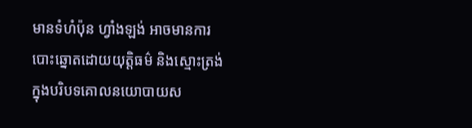មានទំហំប៉ុន ហ្វាំងឡង់ អាចមានការបោះឆ្នោតដោយយុត្តិធម៌ និងស្មោះត្រង់ក្នុងបរិបទគោលនយោបាយស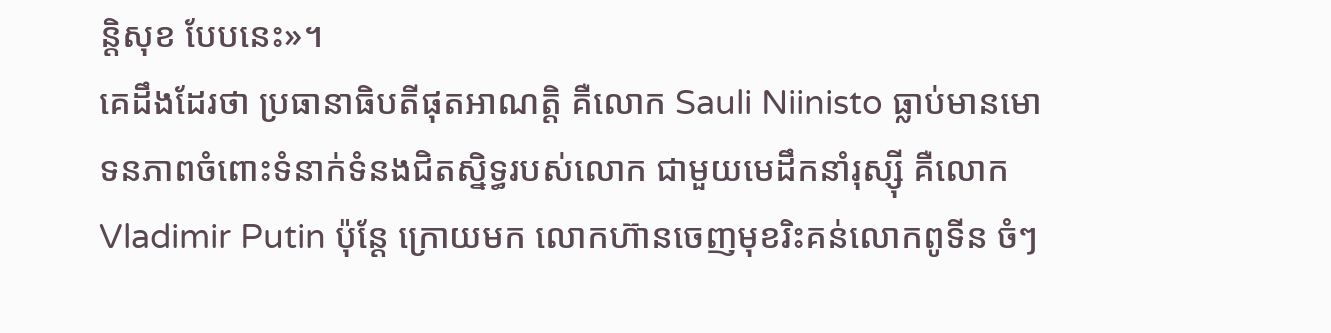ន្តិសុខ បែបនេះ»។
គេដឹងដែរថា ប្រធានាធិបតីផុតអាណត្តិ គឺលោក Sauli Niinisto ធ្លាប់មានមោទនភាពចំពោះទំនាក់ទំនងជិតស្និទ្ធរបស់លោក ជាមួយមេដឹកនាំរុស្ស៊ី គឺលោក Vladimir Putin ប៉ុន្តែ ក្រោយមក លោកហ៊ានចេញមុខរិះគន់លោកពូទីន ចំៗ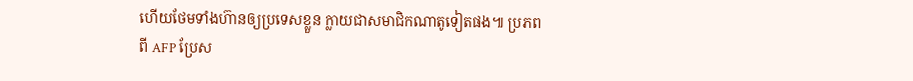ហើយថែមទាំងហ៊ានឲ្យប្រទេសខ្លួន ក្លាយជាសមាជិកណាតូទៀតផង៕ ប្រភពពី AFP ប្រែស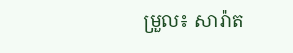ម្រួល៖ សារ៉ាត